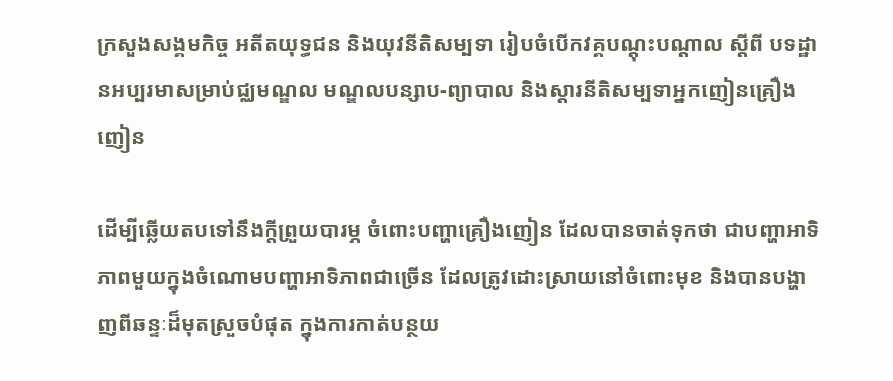ក្រសួងសង្គមកិច្ច អតីតយុទ្ធជន និងយុវនីតិសម្បទា រៀបចំបើកវគ្គបណ្តុះបណ្តាល ស្តីពី បទដ្ឋានអប្បរមាសម្រាប់ជ្ឈមណ្ឌល មណ្ឌលបន្សាប-ព្យាបាល និងស្តារនីតិសម្បទាអ្នកញៀនគ្រឿងញៀន

ដើម្បីឆ្លើយតបទៅនឹងក្តីព្រួយបារម្ភ ចំពោះបញ្ហាគ្រឿងញៀន ដែលបានចាត់ទុកថា ជាបញ្ហាអាទិភាពមួយក្នុងចំណោមបញ្ហាអាទិភាពជាច្រើន ដែលត្រូវដោះស្រាយនៅចំពោះមុខ និងបានបង្ហាញពីឆន្ទៈដ៏មុតស្រួចបំផុត ក្នុងការកាត់បន្ថយ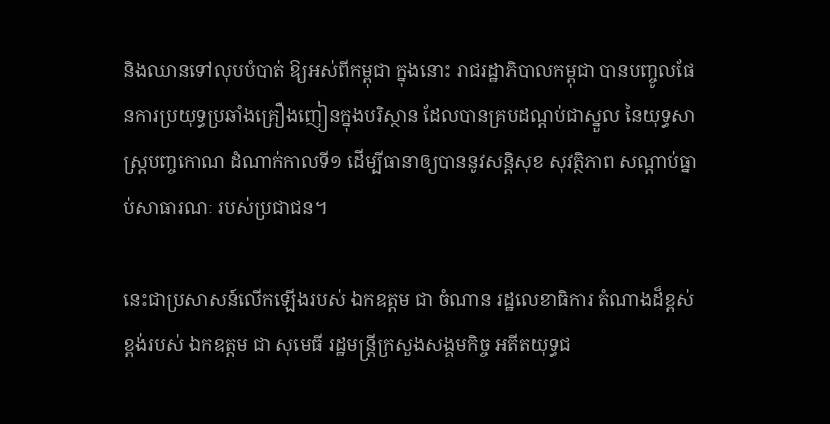និងឈានទៅលុបបំបាត់ ឱ្យអស់ពីកម្ពុជា ក្នុងនោះ រាជរដ្ឋាភិបាលកម្ពុជា បានបញ្ចូលផែនការប្រយុទ្ធប្រឆាំងគ្រឿងញៀនក្នុងបរិស្ថាន ដែលបានគ្របដណ្តប់ជាស្នួល នៃយុទ្ធសាស្ត្របញ្ចកោណ ដំណាក់កាលទី១ ដើម្បីធានាឲ្យបាននូវសន្តិសុខ សុវត្ថិភាព សណ្តាប់ធ្នាប់សាធារណៈ របស់ប្រជាជន។

នេះជាប្រសាសន៍លើកឡើងរបស់ ឯកឧត្តម ជា ចំណាន រដ្ឋលេខាធិការ តំណាងដ៏ខ្ពស់ខ្ពង់របស់ ឯកឧត្តម ជា សុមេធី រដ្ឋមន្ត្រីក្រសួងសង្គមកិច្ច អតីតយុទ្ធជ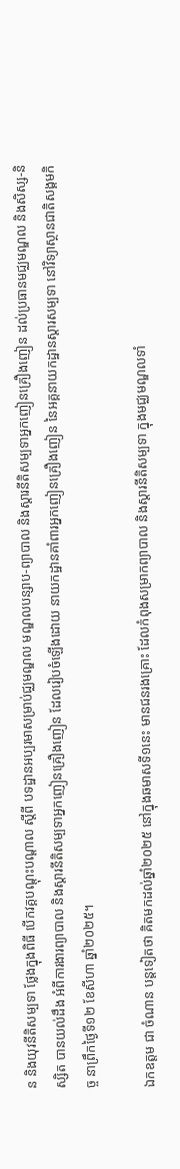ន និងយុវនីតិសម្បទា ថ្លែងក្នុងពិធី បើកវគ្គបណ្តុះបណ្តាល ស្តីពី បទដ្ឋានអប្បរមាសម្រាប់ជ្ឈមណ្ឌល មណ្ឌលបន្សាប-ព្យាបាល និងស្តារនីតិសម្បទាអ្នកញៀនគ្រឿងញៀន ដល់ប្រធានមជ្ឈមណ្ឌល និងសិស្ស-និស្សិត បានយល់ដឹង អំពីការងារព្យាបាល និងស្តារនីតិសម្បទាអ្នកញៀនគ្រឿងញៀន ដែលរៀបចំឡើងដោយ នាយកដ្ឋានគាំពារអ្នកញៀនគ្រឿងញៀន នៃអគ្គនាយកដ្ឋានស្តារសម្បទា នៅវិទ្យាស្ថានជាតិសង្គមកិច្ច នាព្រឹកថ្ងៃទី១២ ខែសីហា ឆ្នាំ២០២៥។

ឯកឧត្តម ជា ចំណាន បន្តទៀតថា គិតមកដល់ឆ្នាំ២០២៥ នៅក្នុងឆមាសទី១នេះ មានជនរងគ្រោះ ដែលកំពុងសម្រាកព្យាបាល និងស្តារនីតិសម្បទា ក្នុងមជ្ឈមណ្ឌលទាំ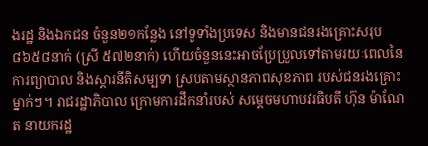ងរដ្ឋ និងឯកជន ចំនួន២១កន្លែង នៅទូទាំងប្រទេស និងមានជនរងគ្រោះសរុប ៨៦៥៨នាក់ (ស្រី ៥៧២នាក់) ហើយចំនួននេះអាចប្រែប្រួលទៅតាមរយៈពេលនៃការព្យាបាល និងស្តារនីតិសម្បទា ស្របតាមស្ថានភាពសុខភាព របស់ជនរងគ្រោះម្នាក់ៗ។ រាជរដ្ឋាភិបាល ក្រោមការដឹកនាំរបស់ សម្តេចមហាបវរធិបតី ហ៊ុន ម៉ាណែត នាយករដ្ឋ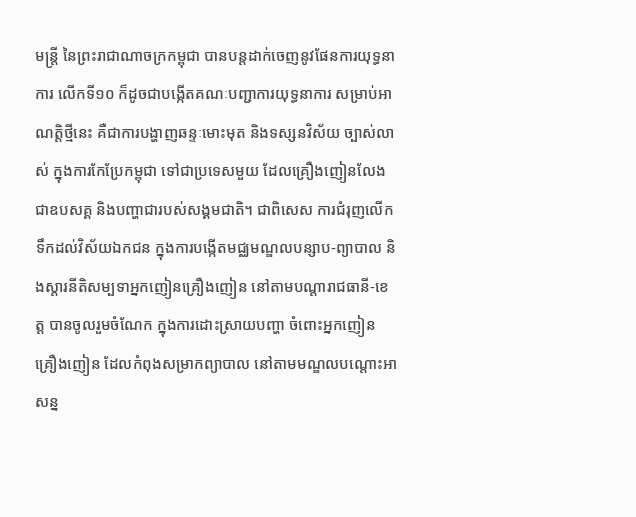មន្ត្រី នៃព្រះរាជាណាចក្រកម្ពុជា បានបន្តដាក់ចេញនូវផែនការយុទ្ធនាការ លើកទី១០ ក៏ដូចជាបង្កើតគណៈបញ្ជាការយុទ្ធនាការ សម្រាប់អាណត្តិថ្មីនេះ គឺជាការបង្ហាញឆន្ទៈមោះមុត និងទស្សនវិស័យ ច្បាស់លាស់ ក្នុងការកែប្រែកម្ពុជា ទៅជាប្រទេសមួយ ដែលគ្រឿងញៀនលែងជាឧបសគ្គ និងបញ្ហាជារបស់សង្គមជាតិ។ ជាពិសេស ការជំរុញលើកទឹកដល់វិស័យឯកជន ក្នុងការបង្កើតមជ្ឈមណ្ឌលបន្សាប-ព្យាបាល និងស្តារនីតិសម្បទាអ្នកញៀនគ្រឿងញៀន នៅតាមបណ្តារាជធានី-ខេត្ត បានចូលរួមចំណែក ក្នុងការដោះស្រាយបញ្ហា ចំពោះអ្នកញៀនគ្រឿងញៀន ដែលកំពុងសម្រាកព្យាបាល នៅតាមមណ្ឌលបណ្តោះអាសន្ន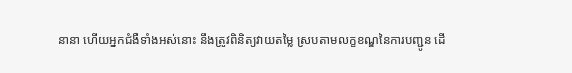នានា ហើយអ្នកជំងឺទាំងអស់នោះ នឹងត្រូវពិនិត្យវាយតម្លៃ ស្របតាមលក្ខខណ្ឌនៃការបញ្ជូន ដើ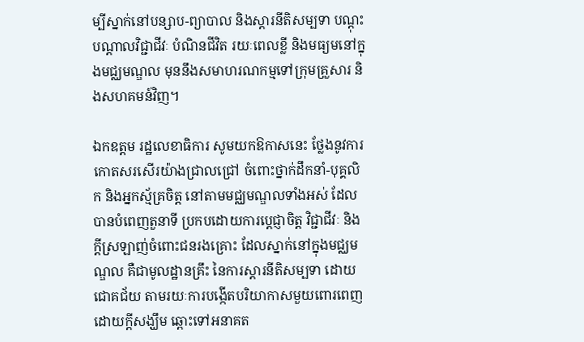ម្បីស្នាក់នៅបន្សាប-ព្យាបាល និងស្តារនីតិសម្បទា បណ្ដុះបណ្ដាលវិជ្ជាជីវៈ បំណិនជីវិត រយៈពេលខ្លី និងមធ្យមនៅក្នុងមជ្ឈមណ្ឌល មុននឹងសមាហរណកម្មទៅក្រុមគ្រួសារ និងសហគមន៍វិញ។

ឯកឧត្តម រដ្ឋលេខាធិការ សូមយកឱកាសនេះ ថ្លែងនូវការកោតសរសើរយ៉ាងជ្រាលជ្រៅ ចំពោះថ្នាក់ដឹកនាំ-បុគ្គលិក និងអ្នកស្ម័គ្រចិត្ត នៅតាមមជ្ឈមណ្ឌលទាំងអស់ ដែលបានបំពេញតួនាទី ប្រកបដោយការប្តេជ្ញាចិត្ត វិជ្ជាជីវៈ និងក្តីស្រឡាញ់ចំពោះជនរងគ្រោះ ដែលស្នាក់នៅក្នុងមជ្ឈមណ្ឌល គឺជាមូលដ្ឋានគ្រឹះ នៃការស្តារនីតិសម្បទា ដោយជោគជ័យ តាមរយៈការបង្កើតបរិយាកាសមួយពោរពេញ ដោយក្តីសង្ឃឹម ឆ្ពោះទៅអនាគត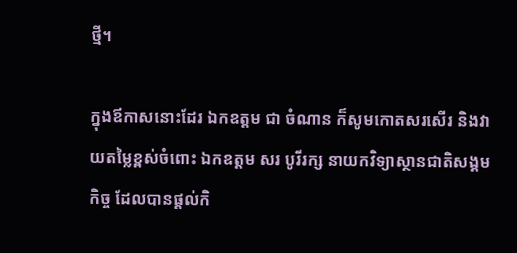ថ្មី។

ក្នុងឪកាសនោះដែរ ឯកឧត្តម ជា ចំណាន ក៏សូមកោតសរសើរ និងវាយតម្លៃខ្ពស់ចំពោះ ឯកឧត្តម សរ បូរីរក្ស នាយកវិទ្យាស្ថានជាតិសង្គមកិច្ច ដែលបានផ្តល់កិ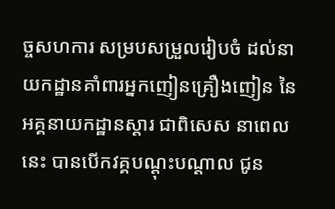ច្ចសហការ សម្របសម្រួលរៀបចំ ដល់នាយកដ្ឋានគាំពារអ្នកញៀនគ្រឿងញៀន នៃអគ្គនាយកដ្ឋានស្តារ ជាពិសេស នាពេលនេះ បានបើកវគ្គបណ្តុះបណ្តាល ជូន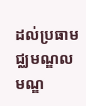ដល់ប្រធាមជ្ឈមណ្ឌល មណ្ឌ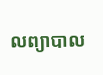លព្យាបាល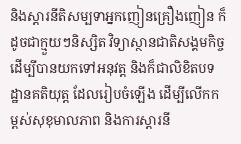និងស្តារនីតិសម្បទាអ្នកញៀនគ្រឿងញៀន ក៏ដូចជាក្មួយៗនិស្សិត វិទ្យាស្ថានជាតិសង្គមកិច្ច ដើម្បីបានយកទៅអនុវត្ត និងក៏ជាលិខិតបទដ្ឋានគតិយុត្ត ដែលរៀបចំឡើង ដើម្បីលើកកម្ពស់សុខុមាលភាព និងការស្តារនី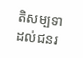តិសម្បទា ដល់ជនរ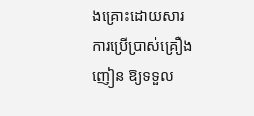ងគ្រោះដោយសារការប្រើប្រាស់គ្រឿងញៀន ឱ្យទទួល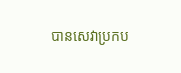បានសេវាប្រកប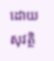ដោយសុវត្ថិ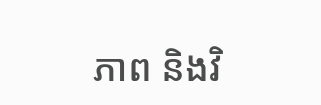ភាព និងវិ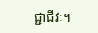ជ្ជាជីវៈ។